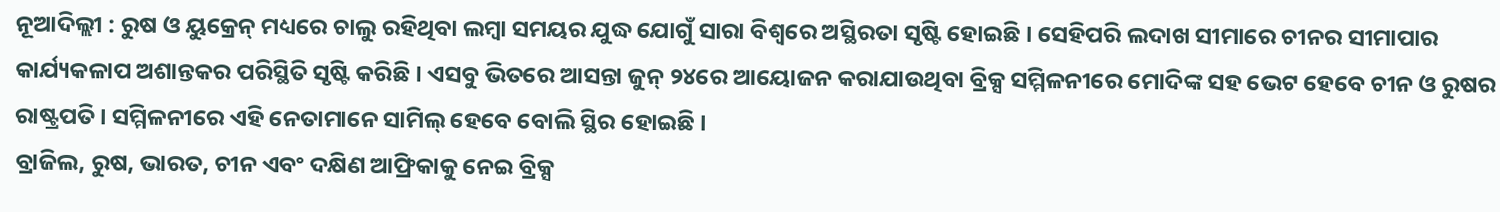ନୂଆଦିଲ୍ଲୀ : ରୁଷ ଓ ୟୁକ୍ରେନ୍ ମଧ୍ୟରେ ଚାଲୁ ରହିଥିବା ଲମ୍ବା ସମୟର ଯୁଦ୍ଧ ଯୋଗୁଁ ସାରା ବିଶ୍ୱରେ ଅସ୍ଥିରତା ସୃଷ୍ଟି ହୋଇଛି । ସେହିପରି ଲଦାଖ ସୀମାରେ ଚୀନର ସୀମାପାର କାର୍ଯ୍ୟକଳାପ ଅଶାନ୍ତକର ପରିସ୍ଥିତି ସୃଷ୍ଟି କରିଛି । ଏସବୁ ଭିତରେ ଆସନ୍ତା ଜୁନ୍ ୨୪ରେ ଆୟୋଜନ କରାଯାଉଥିବା ବ୍ରିକ୍ସ ସମ୍ମିଳନୀରେ ମୋଦିଙ୍କ ସହ ଭେଟ ହେବେ ଚୀନ ଓ ରୁଷର ରାଷ୍ଟ୍ରପତି । ସମ୍ମିଳନୀରେ ଏହି ନେତାମାନେ ସାମିଲ୍ ହେବେ ବୋଲି ସ୍ଥିର ହୋଇଛି ।
ବ୍ରାଜିଲ, ରୁଷ, ଭାରତ, ଚୀନ ଏବଂ ଦକ୍ଷିଣ ଆଫ୍ରିକାକୁ ନେଇ ବ୍ରିକ୍ସ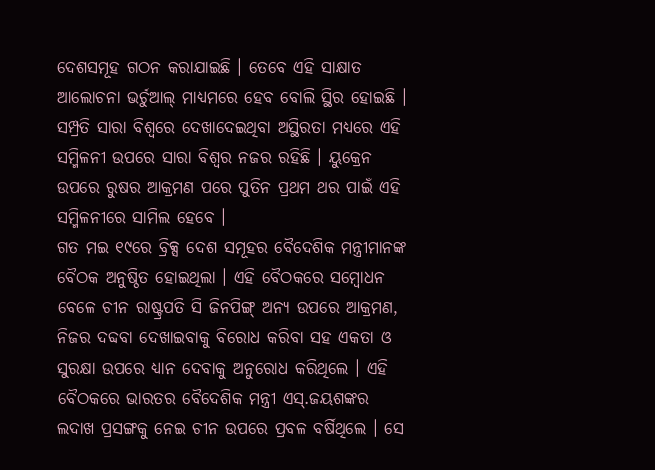ଦେଶସମୂହ ଗଠନ କରାଯାଇଛି । ତେବେ ଏହି ସାକ୍ଷାତ ଆଲୋଚନା ଭର୍ଚୁଆଲ୍ ମାଧ୍ୟମରେ ହେବ ବୋଲି ସ୍ଥିର ହୋଇଛି । ସମ୍ପ୍ରତି ସାରା ବିଶ୍ୱରେ ଦେଖାଦେଇଥିବା ଅସ୍ଥିରତା ମଧ୍ୟରେ ଏହି ସମ୍ମିଳନୀ ଉପରେ ସାରା ବିଶ୍ୱର ନଜର ରହିଛି । ୟୁକ୍ରେନ ଉପରେ ରୁଷର ଆକ୍ରମଣ ପରେ ପୁତିନ ପ୍ରଥମ ଥର ପାଇଁ ଏହି ସମ୍ମିଳନୀରେ ସାମିଲ ହେବେ ।
ଗତ ମଇ ୧୯ରେ ବ୍ରିକ୍ସ ଦେଶ ସମୂହର ବୈଦେଶିକ ମନ୍ତ୍ରୀମାନଙ୍କ ବୈଠକ ଅନୁଷ୍ଠିତ ହୋଇଥିଲା । ଏହି ବୈଠକରେ ସମ୍ବୋଧନ ବେଳେ ଚୀନ ରାଷ୍ଟ୍ରପତି ସି ଜିନପିଙ୍ଗ୍ ଅନ୍ୟ ଉପରେ ଆକ୍ରମଣ, ନିଜର ଦବ୍ଦବା ଦେଖାଇବାକୁ ବିରୋଧ କରିବା ସହ ଏକତା ଓ ସୁରକ୍ଷା ଉପରେ ଧ୍ୟାନ ଦେବାକୁ ଅନୁରୋଧ କରିଥିଲେ । ଏହି ବୈଠକରେ ଭାରତର ବୈଦେଶିକ ମନ୍ତ୍ରୀ ଏସ୍.ଜୟଶଙ୍କର ଲଦାଖ ପ୍ରସଙ୍ଗକୁ ନେଇ ଚୀନ ଉପରେ ପ୍ରବଳ ବର୍ଷିଥିଲେ । ସେ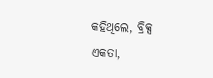କହିଥିଲେ, ବ୍ରିକ୍ସ ଏକତା,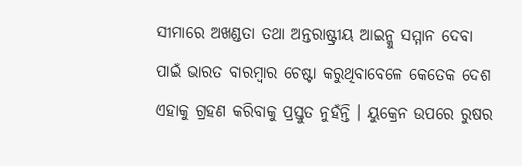ସୀମାରେ ଅଖଣ୍ଡତା ତଥା ଅନ୍ତରାଷ୍ଟ୍ରୀୟ ଆଇନ୍କୁ ସମ୍ମାନ ଦେବା ପାଇଁ ଭାରତ ବାରମ୍ବାର ଚେଷ୍ଟା କରୁଥିବାବେଳେ କେତେକ ଦେଶ ଏହାକୁ ଗ୍ରହଣ କରିବାକୁ ପ୍ରସ୍ତୁତ ନୁହଁନ୍ତି । ୟୁକ୍ରେନ ଉପରେ ରୁଷର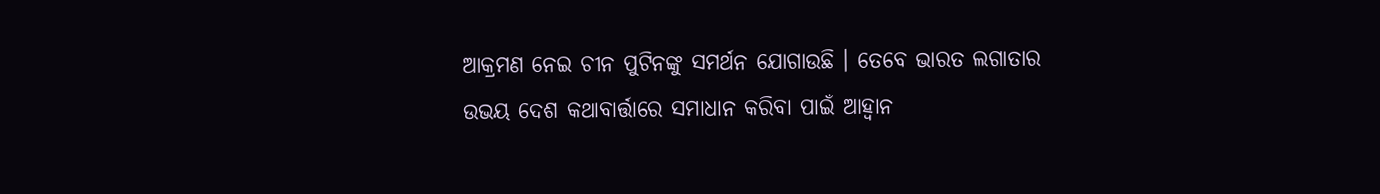ଆକ୍ରମଣ ନେଇ ଚୀନ ପୁଟିନଙ୍କୁ ସମର୍ଥନ ଯୋଗାଉଛି । ତେବେ ଭାରତ ଲଗାତାର ଉଭୟ ଦେଶ କଥାବାର୍ତ୍ତାରେ ସମାଧାନ କରିବା ପାଇଁ ଆହ୍ୱାନ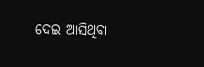ଦେଇ ଆସିଥିବା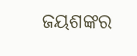ଜୟଶଙ୍କର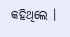କହିଥିଲେ ।